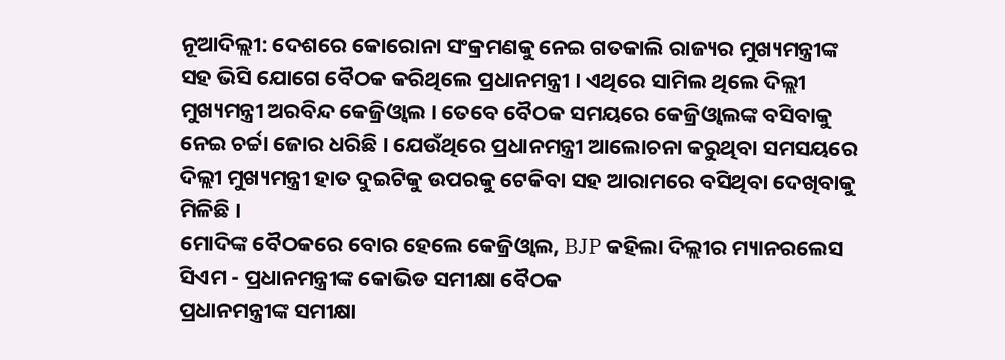ନୂଆଦିଲ୍ଲୀ: ଦେଶରେ କୋରୋନା ସଂକ୍ରମଣକୁ ନେଇ ଗତକାଲି ରାଜ୍ୟର ମୁଖ୍ୟମନ୍ତ୍ରୀଙ୍କ ସହ ଭିସି ଯୋଗେ ବୈଠକ କରିଥିଲେ ପ୍ରଧାନମନ୍ତ୍ରୀ । ଏଥିରେ ସାମିଲ ଥିଲେ ଦିଲ୍ଲୀ ମୁଖ୍ୟମନ୍ତ୍ରୀ ଅରବିନ୍ଦ କେଜ୍ରିଓ୍ବାଲ । ତେବେ ବୈଠକ ସମୟରେ କେଜ୍ରିଓ୍ବାଲଙ୍କ ବସିବାକୁ ନେଇ ଚର୍ଚ୍ଚା ଜୋର ଧରିଛି । ଯେଉଁଥିରେ ପ୍ରଧାନମନ୍ତ୍ରୀ ଆଲୋଚନା କରୁଥିବା ସମସୟରେ ଦିଲ୍ଲୀ ମୁଖ୍ୟମନ୍ତ୍ରୀ ହାତ ଦୁଇଟିକୁ ଉପରକୁ ଟେକିବା ସହ ଆରାମରେ ବସିଥିବା ଦେଖିବାକୁ ମିଳିଛି ।
ମୋଦିଙ୍କ ବୈଠକରେ ବୋର ହେଲେ କେଜ୍ରିଓ୍ବାଲ, BJP କହିଲା ଦିଲ୍ଲୀର ମ୍ୟାନରଲେସ ସିଏମ - ପ୍ରଧାନମନ୍ତ୍ରୀଙ୍କ କୋଭିଡ ସମୀକ୍ଷା ବୈଠକ
ପ୍ରଧାନମନ୍ତ୍ରୀଙ୍କ ସମୀକ୍ଷା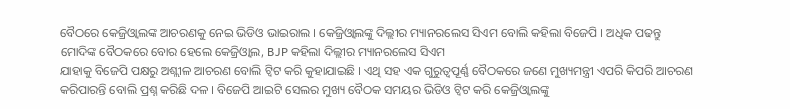ବୈଠରେ କେଜ୍ରିଓ୍ବାଲଙ୍କ ଆଚରଣକୁ ନେଇ ଭିଡିଓ ଭାଇରାଲ । କେଜ୍ରିଓ୍ବାଲଙ୍କୁ ଦିଲ୍ଲୀର ମ୍ୟାନରଲେସ ସିଏମ ବୋଲି କହିଲା ବିଜେପି । ଅଧିକ ପଢନ୍ତୁ
ମୋଦିଙ୍କ ବୈଠକରେ ବୋର ହେଲେ କେଜ୍ରିଓ୍ବାଲ, BJP କହିଲା ଦିଲ୍ଲୀର ମ୍ୟାନରଲେସ ସିଏମ
ଯାହାକୁ ବିଜେପି ପକ୍ଷରୁ ଅଶ୍ଲୀଳ ଆଚରଣ ବୋଲି ଟ୍ବିଟ କରି କୁହାଯାଇଛି । ଏଥି ସହ ଏକ ଗୁରୁତ୍ବପୂର୍ଣ୍ଣ ବୈଠକରେ ଜଣେ ମୁଖ୍ୟମନ୍ତ୍ରୀ ଏପରି କିପରି ଆଚରଣ କରିପାରନ୍ତି ବୋଲି ପ୍ରଶ୍ନ କରିଛି ଦଳ । ବିଜେପି ଆଇଟି ସେଲର ମୁଖ୍ୟ ବୈଠକ ସମୟର ଭିଡିଓ ଟ୍ବିଟ କରି କେଜ୍ରିଓ୍ବାଲଙ୍କୁ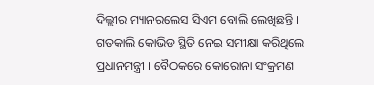ଦିଲ୍ଲୀର ମ୍ୟାନରଲେସ ସିଏମ ବୋଲି ଲେଖିଛନ୍ତି । ଗତକାଲି କୋଭିଡ ସ୍ଥିତି ନେଇ ସମୀକ୍ଷା କରିଥିଲେ ପ୍ରଧାନମନ୍ତ୍ରୀ । ବୈଠକରେ କୋରୋନା ସଂକ୍ରମଣ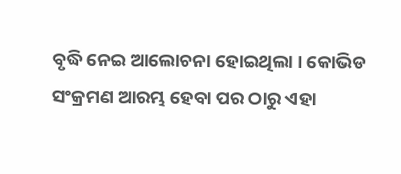ବୃଦ୍ଧି ନେଇ ଆଲୋଚନା ହୋଇଥିଲା । କୋଭିଡ ସଂକ୍ରମଣ ଆରମ୍ଭ ହେବା ପର ଠାରୁ ଏହା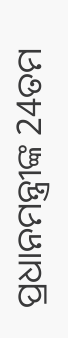ପ୍ରଧାନମନ୍ତ୍ରୀଙ୍କ 24ତମ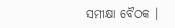ସମୀକ୍ଷା ବୈଠକ ।